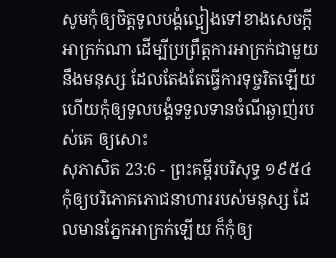សូមកុំឲ្យចិត្តទូលបង្គំល្អៀងទៅខាងសេចក្ដីអាក្រក់ណា ដើម្បីប្រព្រឹត្តការអាក្រក់ជាមួយនឹងមនុស្ស ដែលតែងតែធ្វើការទុច្ចរិតឡើយ ហើយកុំឲ្យទូលបង្គំទទួលទានចំណីឆ្ងាញ់របស់គេ ឲ្យសោះ
សុភាសិត 23:6 - ព្រះគម្ពីរបរិសុទ្ធ ១៩៥៤ កុំឲ្យបរិភោគភោជនាហាររបស់មនុស្ស ដែលមានភ្នែកអាក្រក់ឡើយ ក៏កុំឲ្យ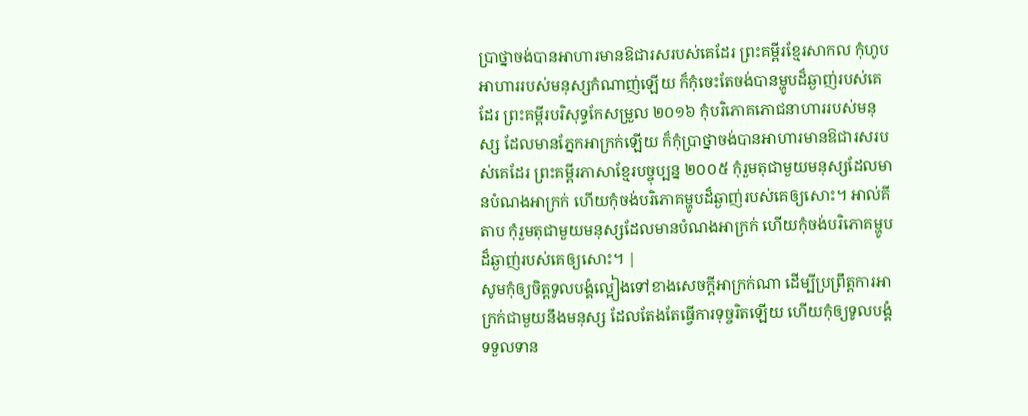ប្រាថ្នាចង់បានអាហារមានឱជារសរបស់គេដែរ ព្រះគម្ពីរខ្មែរសាកល កុំហូបអាហាររបស់មនុស្សកំណាញ់ឡើយ ក៏កុំចេះតែចង់បានម្ហូបដ៏ឆ្ងាញ់របស់គេដែរ ព្រះគម្ពីរបរិសុទ្ធកែសម្រួល ២០១៦ កុំបរិភោគភោជនាហាររបស់មនុស្ស ដែលមានភ្នែកអាក្រក់ឡើយ ក៏កុំប្រាថ្នាចង់បានអាហារមានឱជារសរបស់គេដែរ ព្រះគម្ពីរភាសាខ្មែរបច្ចុប្បន្ន ២០០៥ កុំរួមតុជាមួយមនុស្សដែលមានបំណងអាក្រក់ ហើយកុំចង់បរិភោគម្ហូបដ៏ឆ្ងាញ់របស់គេឲ្យសោះ។ អាល់គីតាប កុំរួមតុជាមួយមនុស្សដែលមានបំណងអាក្រក់ ហើយកុំចង់បរិភោគម្ហូបដ៏ឆ្ងាញ់របស់គេឲ្យសោះ។ |
សូមកុំឲ្យចិត្តទូលបង្គំល្អៀងទៅខាងសេចក្ដីអាក្រក់ណា ដើម្បីប្រព្រឹត្តការអាក្រក់ជាមួយនឹងមនុស្ស ដែលតែងតែធ្វើការទុច្ចរិតឡើយ ហើយកុំឲ្យទូលបង្គំទទួលទាន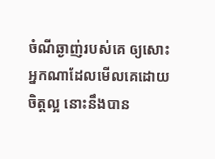ចំណីឆ្ងាញ់របស់គេ ឲ្យសោះ
អ្នកណាដែលមើលគេដោយចិត្តល្អ នោះនឹងបាន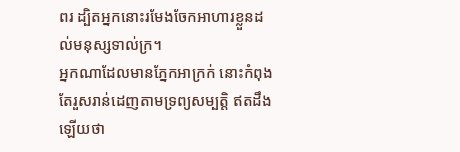ពរ ដ្បិតអ្នកនោះរមែងចែកអាហារខ្លួនដល់មនុស្សទាល់ក្រ។
អ្នកណាដែលមានភ្នែកអាក្រក់ នោះកំពុងតែរួសរាន់ដេញតាមទ្រព្យសម្បត្តិ ឥតដឹងឡើយថា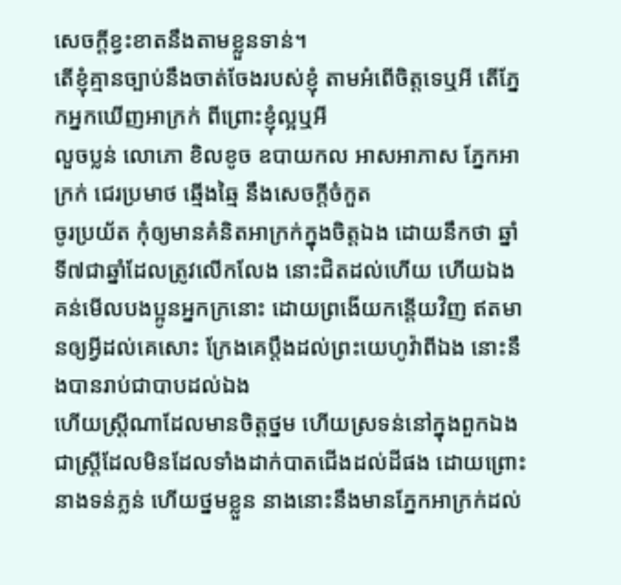សេចក្ដីខ្វះខាតនឹងតាមខ្លួនទាន់។
តើខ្ញុំគ្មានច្បាប់នឹងចាត់ចែងរបស់ខ្ញុំ តាមអំពើចិត្តទេឬអី តើភ្នែកអ្នកឃើញអាក្រក់ ពីព្រោះខ្ញុំល្អឬអី
លួចប្លន់ លោភោ ខិលខូច ឧបាយកល អាសអាភាស ភ្នែកអាក្រក់ ជេរប្រមាថ ឆ្មើងឆ្មៃ នឹងសេចក្ដីចំកួត
ចូរប្រយ័ត កុំឲ្យមានគំនិតអាក្រក់ក្នុងចិត្តឯង ដោយនឹកថា ឆ្នាំទី៧ជាឆ្នាំដែលត្រូវលើកលែង នោះជិតដល់ហើយ ហើយឯងគន់មើលបងប្អូនអ្នកក្រនោះ ដោយព្រងើយកន្តើយវិញ ឥតមានឲ្យអ្វីដល់គេសោះ ក្រែងគេប្តឹងដល់ព្រះយេហូវ៉ាពីឯង នោះនឹងបានរាប់ជាបាបដល់ឯង
ហើយស្ត្រីណាដែលមានចិត្តថ្នម ហើយស្រទន់នៅក្នុងពួកឯង ជាស្ត្រីដែលមិនដែលទាំងដាក់បាតជើងដល់ដីផង ដោយព្រោះនាងទន់ភ្លន់ ហើយថ្នមខ្លួន នាងនោះនឹងមានភ្នែកអាក្រក់ដល់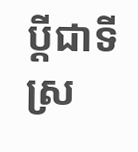ប្ដីជាទីស្រ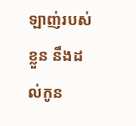ឡាញ់របស់ខ្លួន នឹងដល់កូន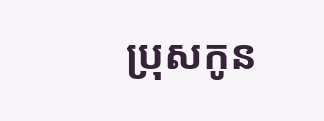ប្រុសកូន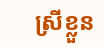ស្រីខ្លួន